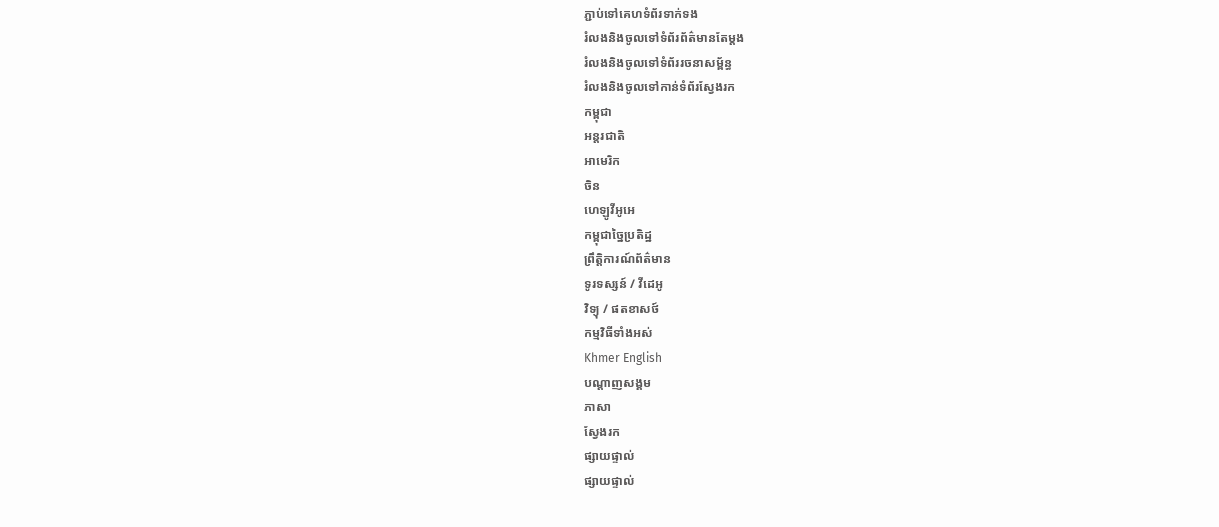ភ្ជាប់ទៅគេហទំព័រទាក់ទង
រំលងនិងចូលទៅទំព័រព័ត៌មានតែម្តង
រំលងនិងចូលទៅទំព័ររចនាសម្ព័ន្ធ
រំលងនិងចូលទៅកាន់ទំព័រស្វែងរក
កម្ពុជា
អន្តរជាតិ
អាមេរិក
ចិន
ហេឡូវីអូអេ
កម្ពុជាច្នៃប្រតិដ្ឋ
ព្រឹត្តិការណ៍ព័ត៌មាន
ទូរទស្សន៍ / វីដេអូ
វិទ្យុ / ផតខាសថ៍
កម្មវិធីទាំងអស់
Khmer English
បណ្តាញសង្គម
ភាសា
ស្វែងរក
ផ្សាយផ្ទាល់
ផ្សាយផ្ទាល់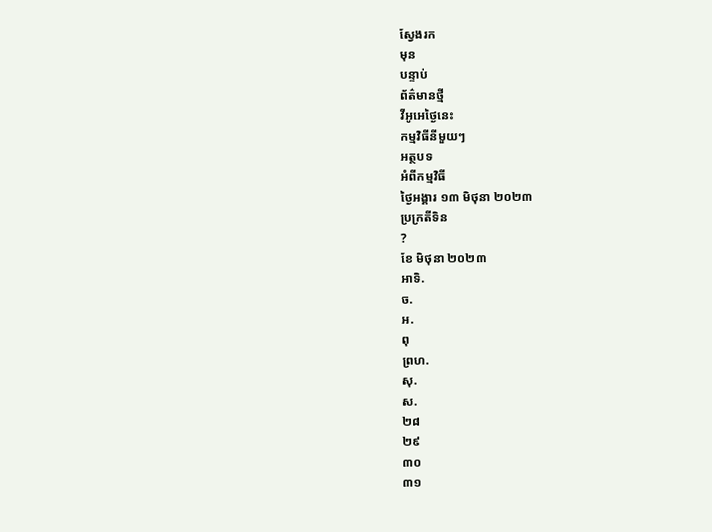ស្វែងរក
មុន
បន្ទាប់
ព័ត៌មានថ្មី
វីអូអេថ្ងៃនេះ
កម្មវិធីនីមួយៗ
អត្ថបទ
អំពីកម្មវិធី
ថ្ងៃអង្គារ ១៣ មិថុនា ២០២៣
ប្រក្រតីទិន
?
ខែ មិថុនា ២០២៣
អាទិ.
ច.
អ.
ពុ
ព្រហ.
សុ.
ស.
២៨
២៩
៣០
៣១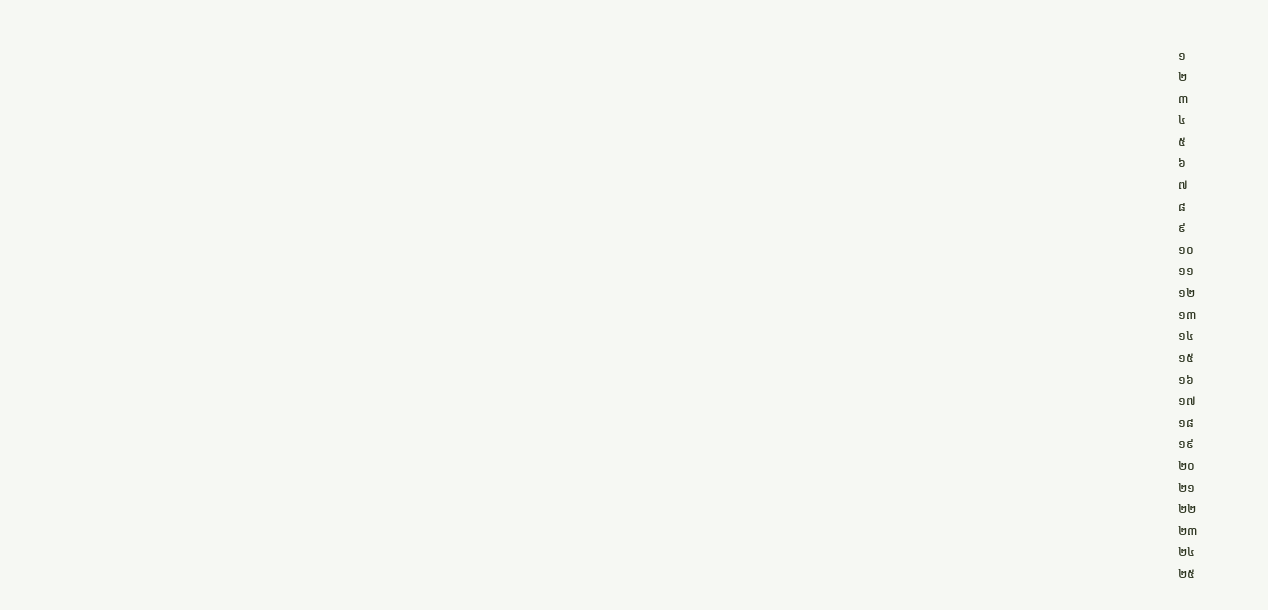១
២
៣
៤
៥
៦
៧
៨
៩
១០
១១
១២
១៣
១៤
១៥
១៦
១៧
១៨
១៩
២០
២១
២២
២៣
២៤
២៥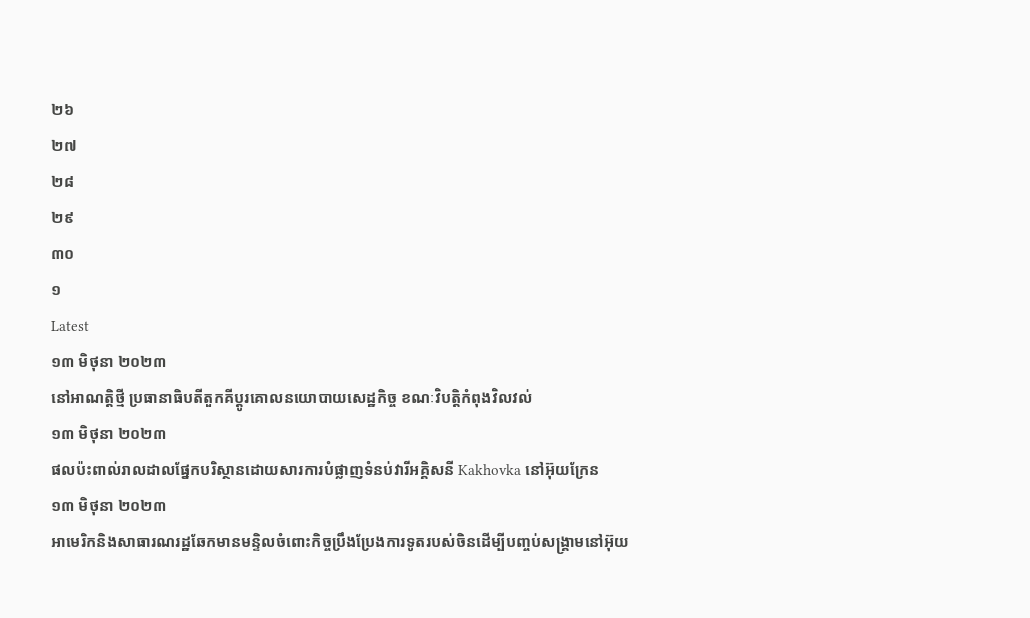២៦
២៧
២៨
២៩
៣០
១
Latest
១៣ មិថុនា ២០២៣
នៅអាណត្តិថ្មី ប្រធានាធិបតីតួកគីប្តូរគោលនយោបាយសេដ្ឋកិច្ច ខណៈវិបត្តិកំពុងវិលវល់
១៣ មិថុនា ២០២៣
ផលប៉ះពាល់រាលដាលផ្នែកបរិស្ថានដោយសារការបំផ្លាញទំនប់វារីអគ្គិសនី Kakhovka នៅអ៊ុយក្រែន
១៣ មិថុនា ២០២៣
អាមេរិកនិងសាធារណរដ្ឋឆែកមានមន្ទិលចំពោះកិច្ចប្រឹងប្រែងការទូតរបស់ចិនដើម្បីបញ្ចប់សង្គ្រាមនៅអ៊ុយ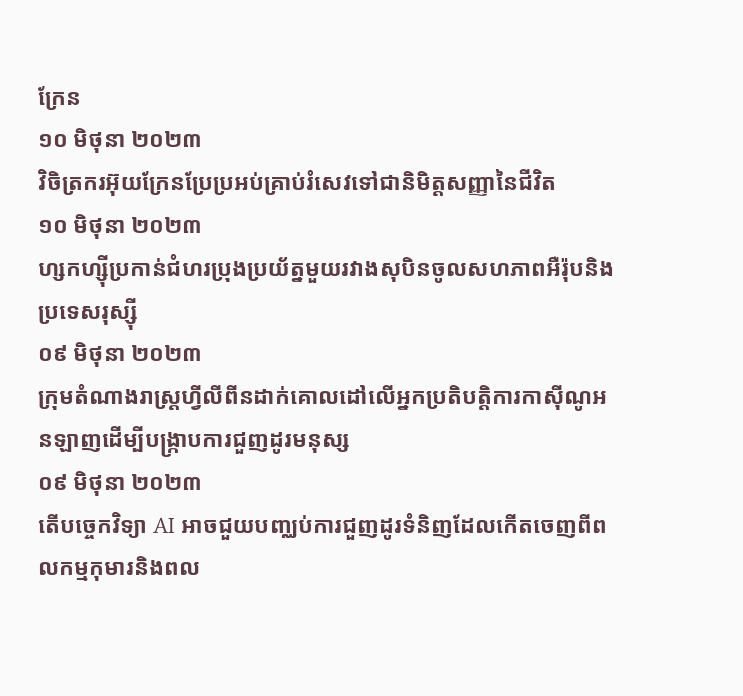ក្រែន
១០ មិថុនា ២០២៣
វិចិត្រករអ៊ុយក្រែនប្រែប្រអប់គ្រាប់រំសេវទៅជានិមិត្តសញ្ញានៃជីវិត
១០ មិថុនា ២០២៣
ហ្សកហ្ស៊ីប្រកាន់ជំហរប្រុងប្រយ័ត្នមួយរវាងសុបិនចូលសហភាពអឺរ៉ុបនិងប្រទេសរុស្ស៊ី
០៩ មិថុនា ២០២៣
ក្រុមតំណាងរាស្ត្រហ្វីលីពីនដាក់គោលដៅលើអ្នកប្រតិបត្តិការកាស៊ីណូអនឡាញដើម្បីបង្ក្រាបការជួញដូរមនុស្ស
០៩ មិថុនា ២០២៣
តើបច្ចេកវិទ្យា AI អាចជួយបញ្ឈប់ការជួញដូរទំនិញដែលកើតចេញពីពលកម្មកុមារនិងពល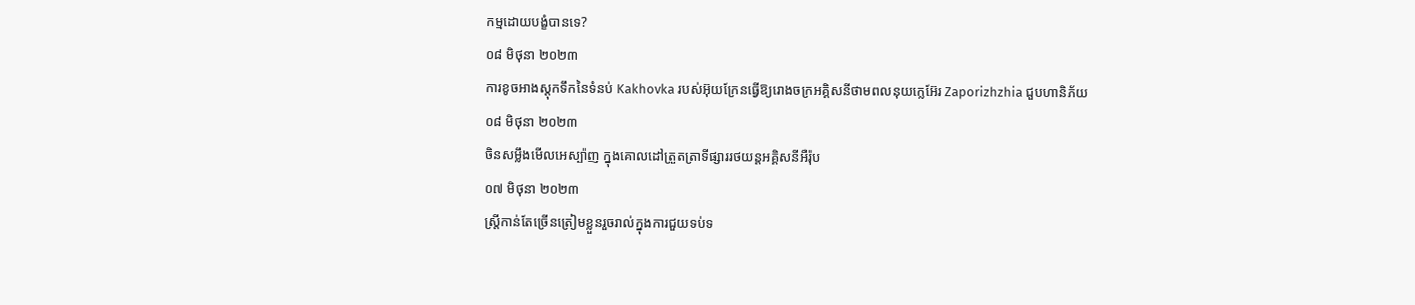កម្មដោយបង្ខំបានទេ?
០៨ មិថុនា ២០២៣
ការខូចអាងស្តុកទឹកនៃទំនប់ Kakhovka របស់អ៊ុយក្រែនធ្វើឱ្យរោងចក្រអគ្គិសនីថាមពលនុយក្លេអ៊ែរ Zaporizhzhia ជួបហានិភ័យ
០៨ មិថុនា ២០២៣
ចិនសម្លឹងមើលអេស្ប៉ាញ ក្នុងគោលដៅត្រួតត្រាទីផ្សាររថយន្តអគ្គិសនីអឺរ៉ុប
០៧ មិថុនា ២០២៣
ស្ត្រីកាន់តែច្រើនត្រៀមខ្លួនរួចរាល់ក្នុងការជួយទប់ទ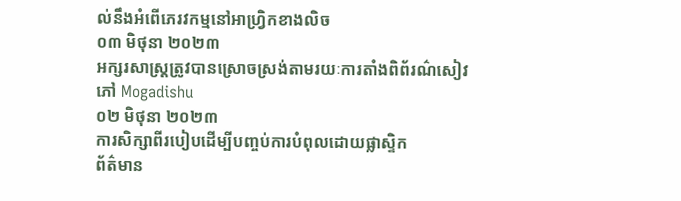ល់នឹងអំពើភេរវកម្មនៅអាហ្វ្រិកខាងលិច
០៣ មិថុនា ២០២៣
អក្សរសាស្ត្រត្រូវបានស្រោចស្រង់តាមរយៈការតាំងពិព័រណ៌សៀវភៅ Mogadishu
០២ មិថុនា ២០២៣
ការសិក្សាពីរបៀបដើម្បីបញ្ចប់ការបំពុលដោយផ្លាស្ទិក
ព័ត៌មាន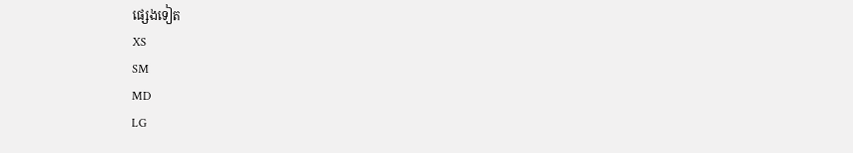ផ្សេងទៀត
XS
SM
MD
LG